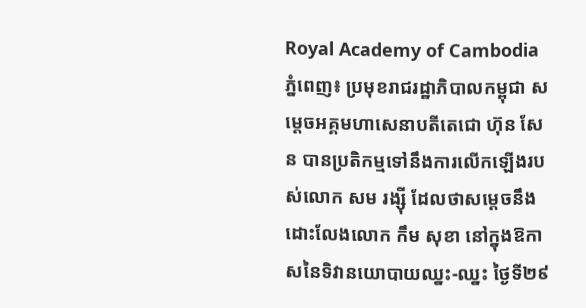Royal Academy of Cambodia
ភ្នំពេញ៖ ប្រមុខរាជរដ្ឋាភិបាលកម្ពុជា សម្ដេចអគ្គមហាសេនាបតីតេជោ ហ៊ុន សែន បានប្រតិកម្មទៅនឹងការលើកឡើងរបស់លោក សម រង្ស៊ី ដែលថាសម្ដេចនឹងដោះលែងលោក កឹម សុខា នៅក្នុងឱកាសនៃទិវានយោបាយឈ្នះ-ឈ្នះ ថ្ងៃទី២៩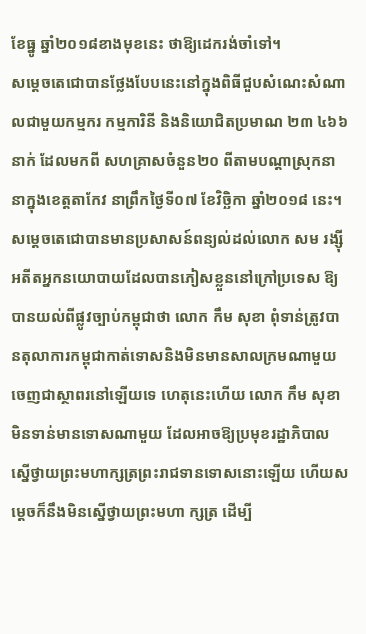ខែធ្នូ ឆ្នាំ២០១៨ខាងមុខនេះ ថាឱ្យដេករង់ចាំទៅ។
សម្ដេចតេជោបានថ្លែងបែបនេះនៅក្នុងពិធីជួបសំណេះសំណាលជាមួយកម្មករ កម្មការិនី និងនិយោជិតប្រមាណ ២៣ ៤៦៦ នាក់ ដែលមកពី សហគ្រាសចំនួន២០ ពីតាមបណ្ដាស្រុកនានាក្នុងខេត្តតាកែវ នាព្រឹកថ្ងៃទី០៧ ខែវិច្ឆិកា ឆ្នាំ២០១៨ នេះ។
សម្ដេចតេជោបានមានប្រសាសន៍ពន្យល់ដល់លោក សម រង្ស៊ី អតីតអ្នកនយោបាយដែលបានភៀសខ្លួននៅក្រៅប្រទេស ឱ្យបានយល់ពីផ្លូវច្បាប់កម្ពុជាថា លោក កឹម សុខា ពុំទាន់ត្រូវបានតុលាការកម្ពុជាកាត់ទោសនិងមិនមានសាលក្រមណាមួយចេញជាស្ថាពរនៅឡើយទេ ហេតុនេះហើយ លោក កឹម សុខា មិនទាន់មានទោសណាមួយ ដែលអាចឱ្យប្រមុខរដ្ឋាភិបាលស្នើថ្វាយព្រះមហាក្សត្រព្រះរាជទានទោសនោះឡើយ ហើយសម្ដេចក៏នឹងមិនស្នើថ្វាយព្រះមហា ក្សត្រ ដើម្បី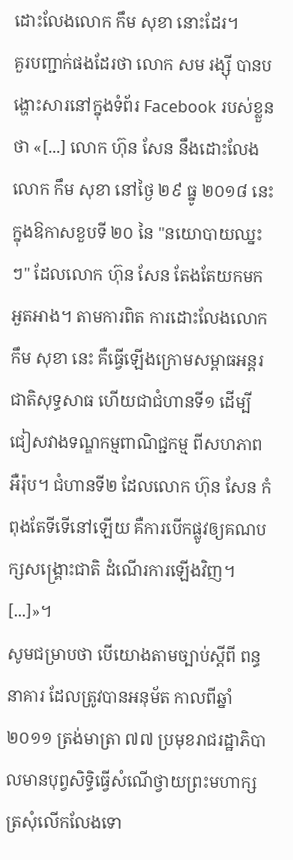ដោះលែងលោក កឹម សុខា នោះដែរ។
គួរបញ្ជាក់ផងដែរថា លោក សម រង្ស៊ី បានបង្ហោះសារនៅក្នុងទំព័រ Facebook របស់ខ្លួនថា «[...] លោក ហ៊ុន សែន នឹងដោះលែងលោក កឹម សុខា នៅថ្ងៃ ២៩ ធ្នូ ២០១៨ នេះ ក្នុងឱកាសខួបទី ២០ នៃ "នយោបាយឈ្នះៗ" ដែលលោក ហ៊ុន សែន តែងតែយកមកអួតអាង។ តាមការពិត ការដោះលែងលោក កឹម សុខា នេះ គឺធ្វើឡើងក្រោមសម្ពាធអន្តរជាតិសុទ្ធសាធ ហើយជាជំហានទី១ ដើម្បីជៀសវាងទណ្ឌកម្មពាណិជ្ជកម្ម ពីសហភាពអឺរ៉ុប។ ជំហានទី២ ដែលលោក ហ៊ុន សែន កំពុងតែទីទើនៅឡើយ គឺការបើកផ្លូវឲ្យគណបក្សសង្គ្រោះជាតិ ដំណើរការឡើងវិញ។ [...]»។
សូមជម្រាបថា បើយោងតាមច្បាប់ស្ដីពី ពន្ធនាគារ ដែលត្រូវបានអនុម័ត កាលពីឆ្នាំ២០១១ ត្រង់មាត្រា ៧៧ ប្រមុខរាជរដ្ឋាភិបាលមានបុព្វសិទ្ធិធ្វើសំណើថ្វាយព្រះមហាក្សត្រសុំលើកលែងទោ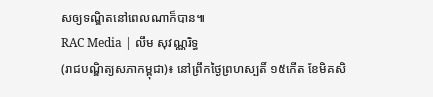សឲ្យទណ្ឌិតនៅពេលណាក៏បាន៕
RAC Media | លឹម សុវណ្ណរិទ្ធ
(រាជបណ្ឌិត្យសភាកម្ពុជា)៖ នៅព្រឹកថ្ងៃព្រហស្បតិ៍ ១៥កើត ខែមិគសិ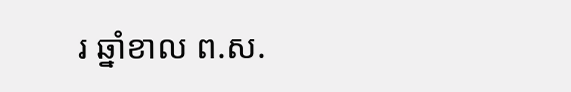រ ឆ្នាំខាល ព.ស.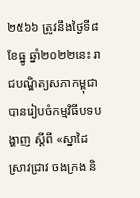២៥៦៦ ត្រូវនឹងថ្ងៃទី៨ ខែធ្នូ ឆ្នាំ២០២២នេះ រាជបណ្ឌិត្យសភាកម្ពុជាបានរៀបចំកម្មវិធីបទបង្ហាញ ស្ដីពី «ស្នាដៃស្រាវជ្រាវ ចងក្រង និ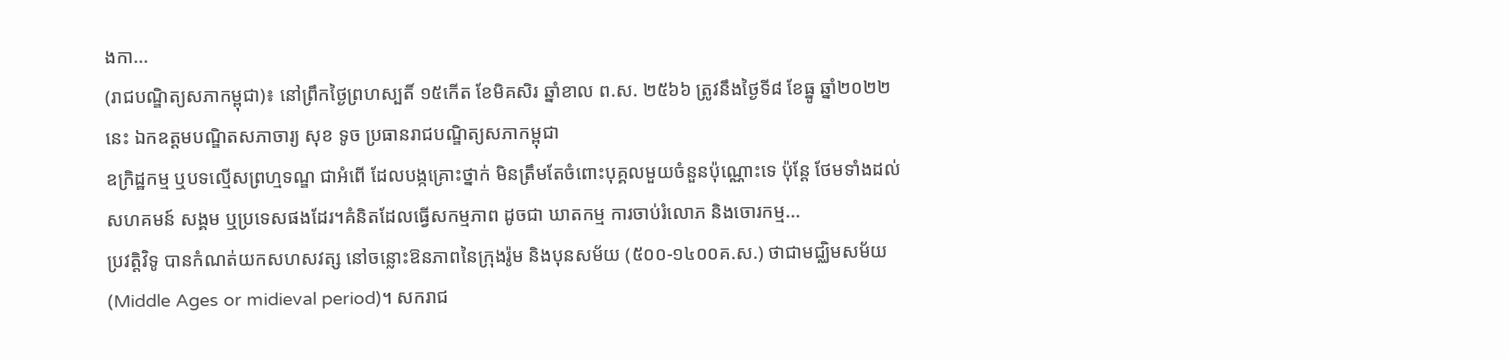ងកា...
(រាជបណ្ឌិត្យសភាកម្ពុជា)៖ នៅព្រឹកថ្ងៃព្រហស្បតិ៍ ១៥កើត ខែមិគសិរ ឆ្នាំខាល ព.ស. ២៥៦៦ ត្រូវនឹងថ្ងៃទី៨ ខែធ្នូ ឆ្នាំ២០២២នេះ ឯកឧត្ដមបណ្ឌិតសភាចារ្យ សុខ ទូច ប្រធានរាជបណ្ឌិត្យសភាកម្ពុជា
ឧក្រិដ្ឋកម្ម ឬបទល្មើសព្រហ្មទណ្ឌ ជាអំពើ ដែលបង្កគ្រោះថ្នាក់ មិនត្រឹមតែចំពោះបុគ្គលមួយចំនួនប៉ុណ្ណោះទេ ប៉ុន្តែ ថែមទាំងដល់សហគមន៍ សង្គម ឬប្រទេសផងដែរ។គំនិតដែលធ្វើសកម្មភាព ដូចជា ឃាតកម្ម ការចាប់រំលោភ និងចោរកម្ម...
ប្រវត្ដិវិទូ បានកំណត់យកសហសវត្ស នៅចន្លោះឱនភាពនៃក្រុងរ៉ូម និងបុនសម័យ (៥០០-១៤០០គ.ស.) ថាជាមជ្ឈិមសម័យ (Middle Ages or midieval period)។ សករាជ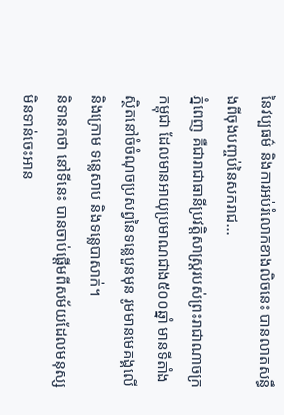នៃវប្បធម៌ និងការអប់រំលោកខាងលិចនេះ បានលាតសន្ធឹងពីចុងបញ្ចប់នៃសករាជ...
ភ្នំពេញ គឺជារាជាធានីប្រវត្តិសាស្រ្តរបស់ព្រះរាជាណាចក្រកម្ពុជា ដែលមានអាយុប្រមាណជាង៥០០ឆ្នាំ មានទីតាំងស្ថិតនៅចំចំណុចប្រសព្វនៃទន្លេបួនមុន រូមមានមេគង្គលើនិងក្រោម ទន្លេសាប និងទន្លេបាសាក់។
និទានកថា នៅទីនេះ បានចាប់ផ្ដើមពីសម័យដែលមនុស្សមិនទាន់ចេះអាន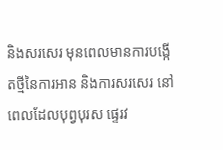និងសរសេរ មុនពេលមានការបង្កើតថ្មីនៃការអាន និងការសរសេរ នៅពេលដែលបុព្វបុរស ផ្ទេរវ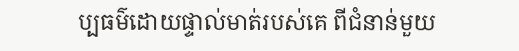ប្បធម៌ដោយផ្ទាល់មាត់របស់គេ ពីជំនាន់មួយ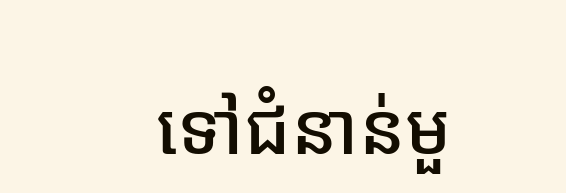ទៅជំនាន់មួ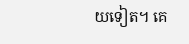យទៀត។ គេ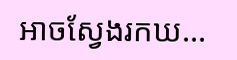អាចស្វែងរកឃ...